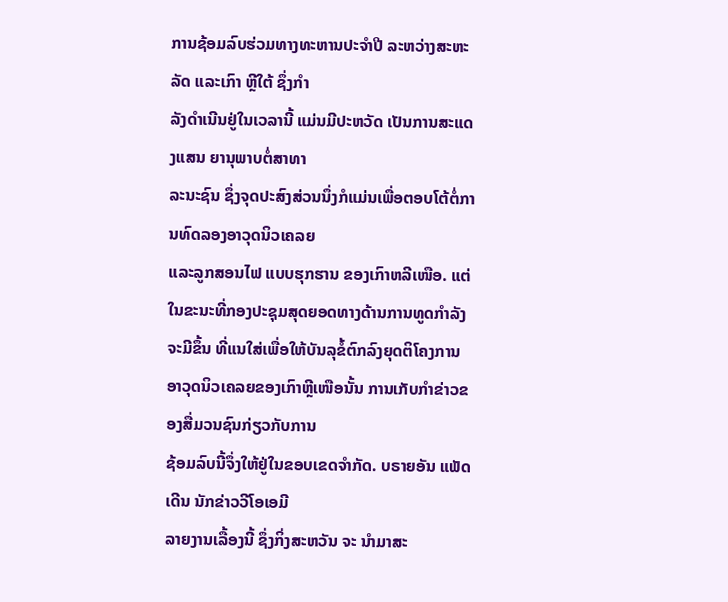ການຊ້ອມລົບຮ່ວມທາງທະຫານປະຈຳປີ ລະຫວ່າງສະຫະລັດ ແລະເກົາ ຫຼີໃຕ້ ຊຶ່ງກຳ
ລັງດຳເນີນຢູ່ໃນເວລານີ້ ແມ່ນມີປະຫວັດ ເປັນການສະແດງແສນ ຍານຸພາບຕໍ່ສາທາ
ລະນະຊົນ ຊຶ່ງຈຸດປະສົງສ່ວນນຶ່ງກໍແມ່ນເພື່ອຕອບໂຕ້ຕໍ່ການທົດລອງອາວຸດນິວເຄລຍ
ແລະລູກສອນໄຟ ແບບຮຸກຮານ ຂອງເກົາຫລີເໜືອ. ແຕ່ໃນຂະນະທີ່ກອງປະຊຸມສຸດຍອດທາງດ້ານການທູດກຳລັງຈະມີຂຶ້ນ ທີ່ແນໃສ່ເພື່ອໃຫ້ບັນລຸຂໍ້ຕົກລົງຍຸດຕິໂຄງການ
ອາວຸດນິວເຄລຍຂອງເກົາຫຼີເໜືອນັ້ນ ການເກັບກຳຂ່າວຂອງສື່ມວນຊົນກ່ຽວກັບການ
ຊ້ອມລົບນີ້ຈຶ່ງໃຫ້ຢູ່ໃນຂອບເຂດຈຳກັດ. ບຣາຍອັນ ແພັດເດີນ ນັກຂ່າວວີໂອເອມີ
ລາຍງານເລື້ອງນີ້ ຊຶ່ງກິ່ງສະຫວັນ ຈະ ນຳມາສະ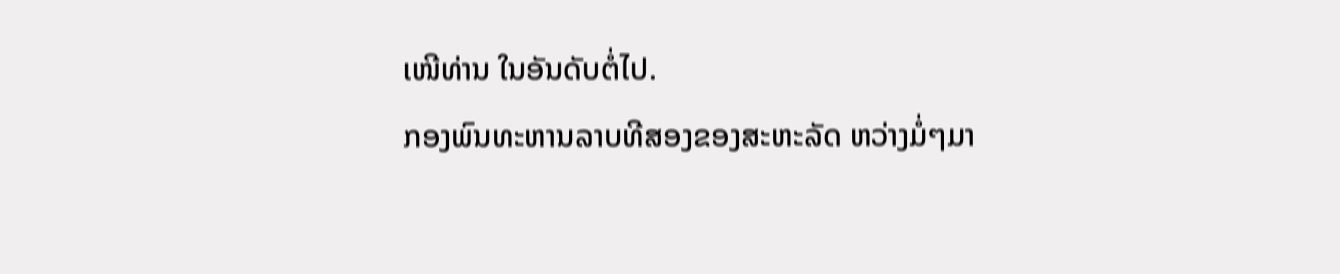ເໜີທ່ານ ໃນອັນດັບຕໍ່ໄປ.
ກອງພົນທະຫານລາບທີສອງຂອງສະຫະລັດ ຫວ່າງມໍ່ໆມາ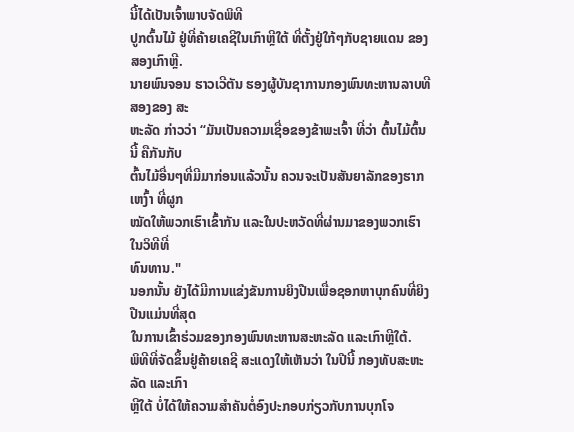ນີ້ໄດ້ເປັນເຈົ້າພາບຈັດພິທີ
ປູກຕົ້ນໄມ້ ຢູ່ທີ່ຄ້າຍເຄຊີໃນເກົາຫຼີໃຕ້ ທີ່ຕັ້ງຢູ່ໃກ້ໆກັບຊາຍແດນ ຂອງສອງເກົາຫຼີ.
ນາຍພົນຈອນ ຮາວເວີຕັນ ຮອງຜູ້ບັນຊາການກອງພົນທະຫານລາບທີສອງຂອງ ສະ
ຫະລັດ ກ່າວວ່າ “ມັນເປັນຄວາມເຊື່ອຂອງຂ້າພະເຈົ້າ ທີ່ວ່າ ຕົ້ນໄມ້ຕົ້ນນີ້ ຄືກັນກັບ
ຕົ້ນໄມ້ອື່ນໆທີ່ມີມາກ່ອນແລ້ວນັ້ນ ຄວນຈະເປັນສັນຍາລັກຂອງຮາກເຫງົ້າ ທີ່ຜູກ
ໝັດໃຫ້ພວກເຮົາເຂົ້າກັນ ແລະໃນປະຫວັດທີ່ຜ່ານມາຂອງພວກເຮົາ ໃນວິທີທີ່
ທົນທານ."
ນອກນັ້ນ ຍັງໄດ້ມີການແຂ່ງຂັນການຍິງປືນເພື່ອຊອກຫາບຸກຄົນທີ່ຍິງປືນແມ່ນທີ່ສຸດ
ໃນການເຂົ້າຮ່ວມຂອງກອງພົນທະຫານສະຫະລັດ ແລະເກົາຫຼີໃຕ້.
ພິທີທີ່ຈັດຂຶ້ນຢູ່ຄ້າຍເຄຊີ ສະແດງໃຫ້ເຫັນວ່າ ໃນປີນີ້ ກອງທັບສະຫະລັດ ແລະເກົາ
ຫຼີໃຕ້ ບໍ່ໄດ້ໃຫ້ຄວາມສຳຄັນຕໍ່ອົງປະກອບກ່ຽວກັບການບຸກໂຈ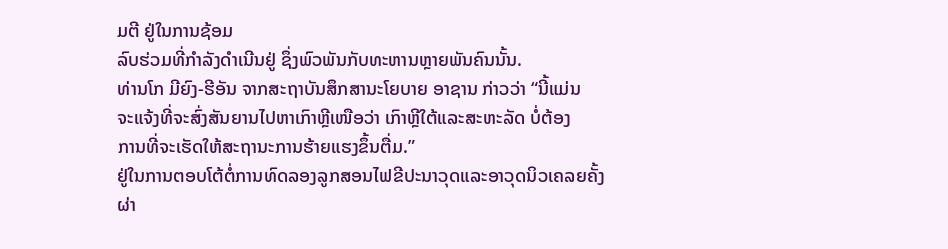ມຕີ ຢູ່ໃນການຊ້ອມ
ລົບຮ່ວມທີ່ກຳລັງດຳເນີນຢູ່ ຊຶ່ງພົວພັນກັບທະຫານຫຼາຍພັນຄົນນັ້ນ.
ທ່ານໂກ ມີຍົງ-ຮີອັນ ຈາກສະຖາບັນສຶກສານະໂຍບາຍ ອາຊານ ກ່າວວ່າ “ນີ້ແມ່ນ
ຈະແຈ້ງທີ່ຈະສົ່ງສັນຍານໄປຫາເກົາຫຼີເໜືອວ່າ ເກົາຫຼີໃຕ້ແລະສະຫະລັດ ບໍ່ຕ້ອງ
ການທີ່ຈະເຮັດໃຫ້ສະຖານະການຮ້າຍແຮງຂຶ້ນຕື່ມ.”
ຢູ່ໃນການຕອບໂຕ້ຕໍ່ການທົດລອງລູກສອນໄຟຂີປະນາວຸດແລະອາວຸດນິວເຄລຍຄັ້ງ
ຜ່າ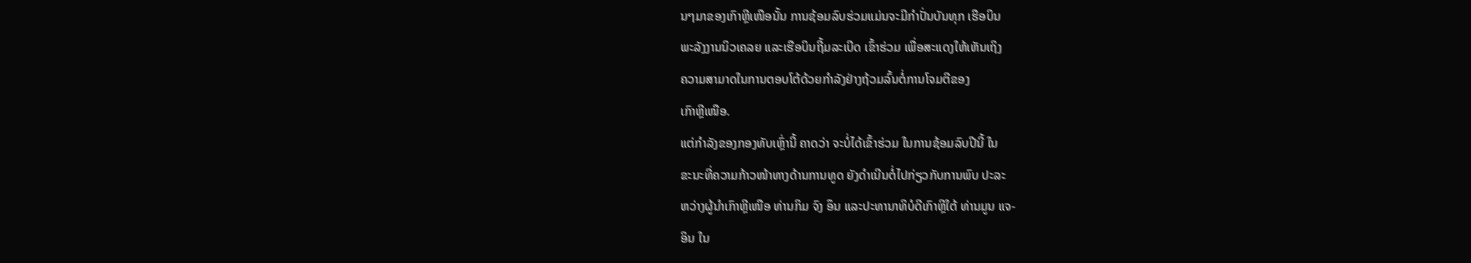ນໆມາຂອງເກົາຫຼີເໜືອນັ້ນ ການຊ້ອມລົບຮ່ວມແມ່ນຈະມີກຳປັ່ນບັນທຸກ ເຮືອບິນ
ພະລັງງານນິວເຄລຍ ແລະເຮືອບິນຖີ້ມລະເບີດ ເຂົ້າຮ່ວມ ເພື່ອສະແດງໃຫ້ເຫັນເຖິງ
ຄວາມສາມາດໃນການຕອບໂຕ້ດ້ວຍກຳລັງຢ່າງຖ້ວມລົ້ນຕໍ່ການໂຈມຕີຂອງ
ເກົາຫຼີເໜືອ.
ແຕ່ກຳລັງຂອງກອງທັບເຫຼົ່ານີ້ ຄາດວ່າ ຈະບໍ່ໄດ້ເຂົ້າຮ່ວມ ໃນການຊ້ອມລົບປີນີ້ ໃນ
ຂະນະທີ່ຄວາມກ້າວໜ້າທາງດ້ານການທູດ ຍັງດຳເນີນຕໍ່ໄປກ່ຽວກັບການພົບ ປະລະ
ຫວ່າງຜູ້ນຳເກົາຫຼີເໜືອ ທ່ານກິມ ຈົງ ອຶນ ແລະປະທານາທິບໍດີເກົາຫຼີໃຕ້ ທ່ານມູນ ແຈ-
ອິນ ໃນ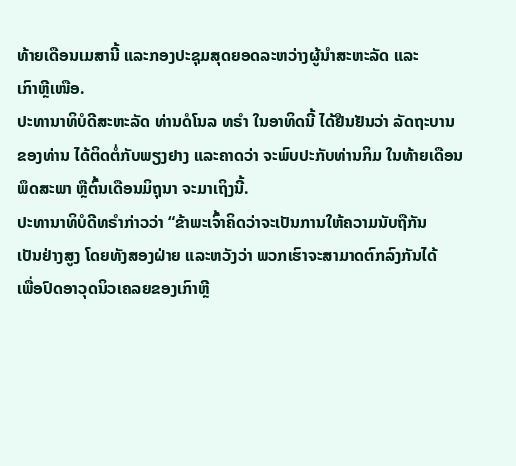ທ້າຍເດືອນເມສານີ້ ແລະກອງປະຊຸມສຸດຍອດລະຫວ່າງຜູ້ນຳສະຫະລັດ ແລະ
ເກົາຫຼີເໜືອ.
ປະທານາທິບໍດີສະຫະລັດ ທ່ານດໍໂນລ ທຣໍາ ໃນອາທິດນີ້ ໄດ້ຢືນຢັນວ່າ ລັດຖະບານ
ຂອງທ່ານ ໄດ້ຕິດຕໍ່ກັບພຽງຢາງ ແລະຄາດວ່າ ຈະພົບປະກັບທ່ານກິມ ໃນທ້າຍເດືອນ
ພຶດສະພາ ຫຼືຕົ້ນເດືອນມິຖຸນາ ຈະມາເຖິງນີ້.
ປະທານາທິບໍດີທຣໍາກ່າວວ່າ “ຂ້າພະເຈົ້າຄິດວ່າຈະເປັນການໃຫ້ຄວາມນັບຖືກັນ
ເປັນຢ່າງສູງ ໂດຍທັງສອງຝ່າຍ ແລະຫວັງວ່າ ພວກເຮົາຈະສາມາດຕົກລົງກັນໄດ້
ເພື່ອປົດອາວຸດນິວເຄລຍຂອງເກົາຫຼີ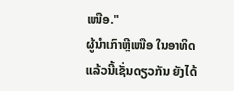ເໜືອ."
ຜູ້ນຳເກົາຫຼີເໜືອ ໃນອາທິດແລ້ວນີ້ເຊັ່ນດຽວກັນ ຍັງໄດ້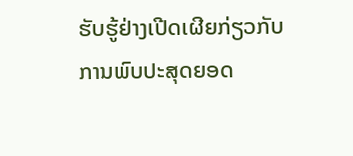ຮັບຮູ້ຢ່າງເປີດເຜີຍກ່ຽວກັບ
ການພົບປະສຸດຍອດ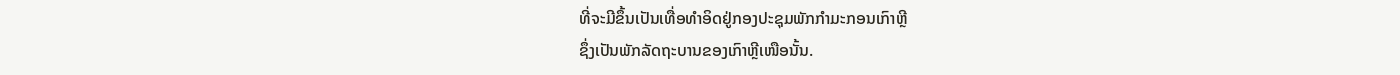ທີ່ຈະມີຂຶ້ນເປັນເທື່ອທຳອິດຢູ່ກອງປະຊຸມພັກກຳມະກອນເກົາຫຼີ
ຊຶ່ງເປັນພັກລັດຖະບານຂອງເກົາຫຼີເໜືອນັ້ນ.